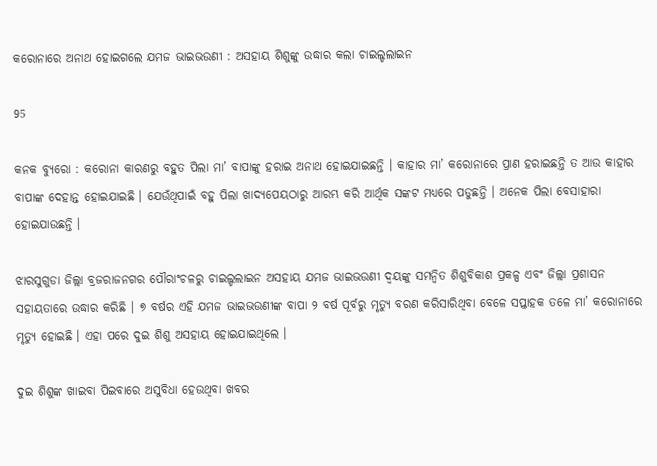କରୋନାରେ ଅନାଥ ହୋଇଗଲେ ଯମଜ ଭାଇଭଉଣୀ : ଅସହାୟ ଶିଶୁଙ୍କୁ ଉଦ୍ଧାର କଲା ଚାଇଲ୍ଡଲାଇନ

95

କନକ ବ୍ୟୁରୋ : କରୋନା କାରଣରୁ ବହୁତ ପିଲା ମା’ ବାପାଙ୍କୁ ହରାଇ ଅନାଥ ହୋଇଯାଇଛନ୍ତି । କାହାର ମା’ କରୋନାରେ ପ୍ରାଣ ହରାଇଛନ୍ତି ତ ଆଉ କାହାର ବାପାଙ୍କ ଦେହାନ୍ତ ହୋଇଯାଇଛି । ଯେଉଁଥିପାଇଁ ବହୁ ପିଲା ଖାଦ୍ୟପେୟଠାରୁ ଆରମ୍ଭ କରି ଆର୍ଥିକ ସଙ୍କଟ ମଧ୍ୟରେ ପଡୁଛନ୍ତି । ଅନେକ ପିଲା ବେସାହାରା ହୋଇଯାଉଛନ୍ତି ।

ଝାରସୁଗୁଡା ଜିଲ୍ଲା ବ୍ରଜରାଜନଗର ପୌରାଂଚଳରୁ ଚାଇଲ୍ଡଲାଇନ ଅସହାୟ ଯମଜ ଭାଇଭଉଣୀ ଦ୍ୱୟଙ୍କୁ ସମନ୍ୱିତ ଶିଶୁବିକାଶ ପ୍ରକଳ୍ପ ଏବଂ ଜିଲ୍ଲା ପ୍ରଶାସନ ସହାୟତାରେ ଉଦ୍ଧାର କରିଛି । ୭ ବର୍ଷର ଏହି ଯମଜ ଭାଇଭଉଣୀଙ୍କ ବାପା ୨ ବର୍ଷ ପୂର୍ବରୁ ମୃତ୍ୟୁ ବରଣ କରିସାରିଥିବା ବେଳେ ସପ୍ତାହକ ତଳେ ମା’ କରୋନାରେ ମୃତ୍ୟୁ ହୋଇଛି । ଏହା ପରେ ଦୁଇ ଶିଶୁ ଅସହାୟ ହୋଇଯାଇଥିଲେ ।

ଦୁଇ ଶିଶୁଙ୍କ ଖାଇବା ପିଇବାରେ ଅସୁବିଧା ହେଉଥିବା ଖବର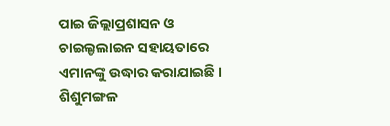ପାଇ ଜିଲ୍ଲାପ୍ରଶାସନ ଓ ଚାଇଲ୍ଡଲାଇନ ସହାୟତାରେ ଏମାନଙ୍କୁ ଉଦ୍ଧାର କରାଯାଇଛି । ଶିଶୁମଙ୍ଗଳ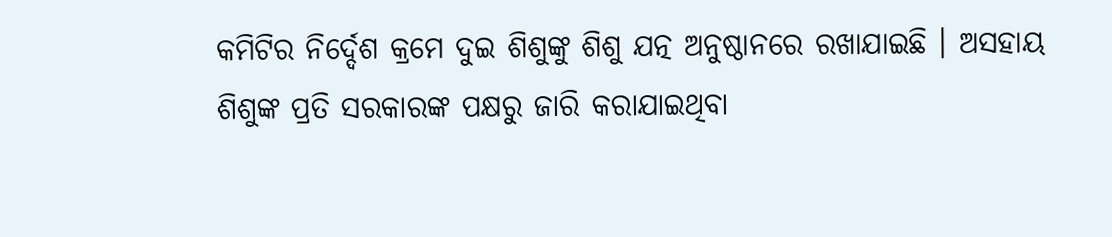କମିଟିର ନିର୍ଦ୍ଦେଶ କ୍ରମେ ଦୁଇ ଶିଶୁଙ୍କୁ ଶିଶୁ ଯତ୍ନ ଅନୁଷ୍ଠାନରେ ରଖାଯାଇଛି । ଅସହାୟ ଶିଶୁଙ୍କ ପ୍ରତି ସରକାରଙ୍କ ପକ୍ଷରୁ ଜାରି କରାଯାଇଥିବା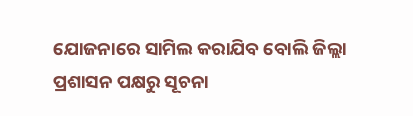ଯୋଜନାରେ ସାମିଲ କରାଯିବ ବୋଲି ଜିଲ୍ଲା ପ୍ରଶାସନ ପକ୍ଷରୁ ସୂଚନା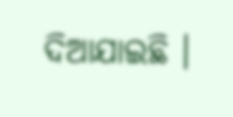ଦିଆଯାଇଛି ।